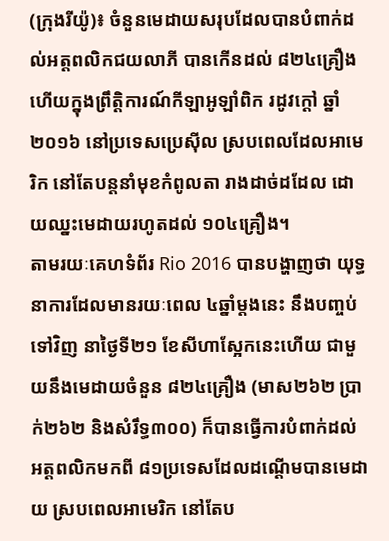(ក្រុងរីយ៉ូ)៖ ចំនួនមេដាយសរុបដែលបានបំពាក់ដល់អត្តពលិកជយលាភី បានកើនដល់ ៨២៤គ្រឿងហើយក្នុងព្រឹត្តិការណ៍កីឡាអូឡាំពិក រដូវក្តៅ ឆ្នាំ២០១៦ នៅប្រទេសប្រេស៊ីល ស្របពេលដែលអាមេរិក នៅតែបន្តនាំមុខកំពូលតា រាងដាច់ដដែល ដោយឈ្នះមេដាយរហូតដល់ ១០៤គ្រឿង។
តាមរយៈគេហទំព័រ Rio 2016 បានបង្ហាញថា យុទ្ធនាការដែលមានរយៈពេល ៤ឆ្នាំម្តងនេះ នឹងបញ្ចប់ទៅវិញ នាថ្ងៃទី២១ ខែសីហាស្អែកនេះហើយ ជាមួយនឹងមេដាយចំនួន ៨២៤គ្រឿង (មាស២៦២ ប្រាក់២៦២ និងសំរឹទ្ធ៣០០) ក៏បានធ្វើការបំពាក់ដល់អត្តពលិកមកពី ៨១ប្រទេសដែលដណ្តើមបានមេដាយ ស្របពេលអាមេរិក នៅតែប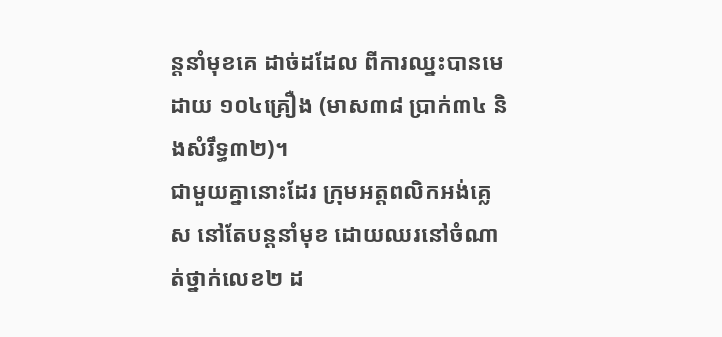ន្តនាំមុខគេ ដាច់ដដែល ពីការឈ្នះបានមេដាយ ១០៤គ្រឿង (មាស៣៨ ប្រាក់៣៤ និងសំរឹទ្ធ៣២)។
ជាមួយគ្នានោះដែរ ក្រុមអត្តពលិកអង់គ្លេស នៅតែបន្តនាំមុខ ដោយឈរនៅចំណាត់ថ្នាក់លេខ២ ដ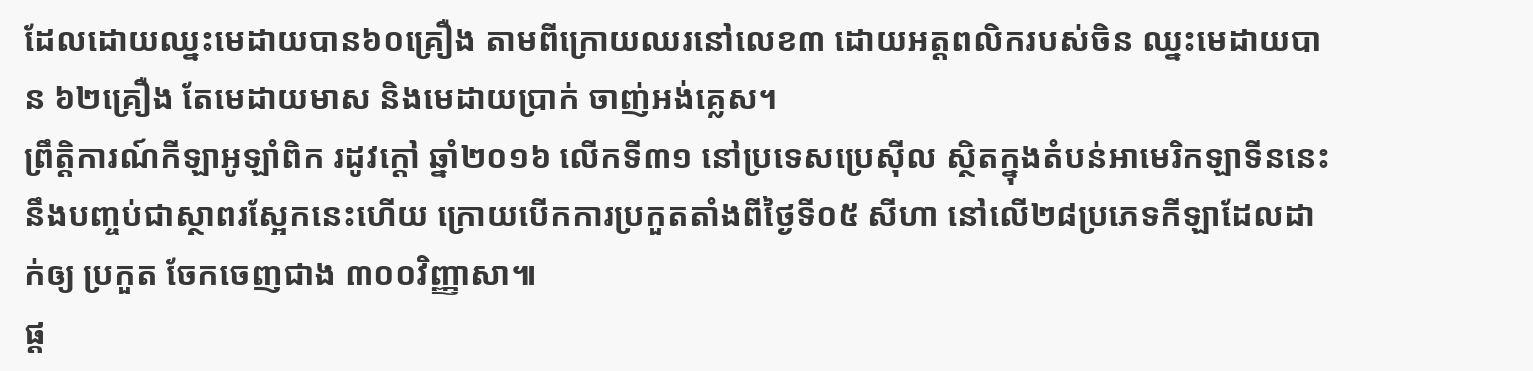ដែលដោយឈ្នះមេដាយបាន៦០គ្រឿង តាមពីក្រោយឈរនៅលេខ៣ ដោយអត្តពលិករបស់ចិន ឈ្នះមេដាយបាន ៦២គ្រឿង តែមេដាយមាស និងមេដាយប្រាក់ ចាញ់អង់គ្លេស។
ព្រឹត្តិការណ៍កីឡាអូឡាំពិក រដូវក្តៅ ឆ្នាំ២០១៦ លើកទី៣១ នៅប្រទេសប្រេស៊ីល ស្ថិតក្នុងតំបន់អាមេរិកឡាទីននេះ នឹងបញ្ចប់ជាស្ថាពរស្អែកនេះហើយ ក្រោយបើកការប្រកួតតាំងពីថ្ងៃទី០៥ សីហា នៅលើ២៨ប្រភេទកីឡាដែលដាក់ឲ្យ ប្រកួត ចែកចេញជាង ៣០០វិញ្ញាសា៕
ផ្ត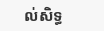ល់សិទ្ធ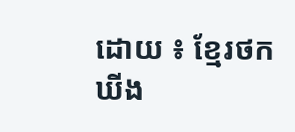ដោយ ៖ ខ្មែរថកឃីង